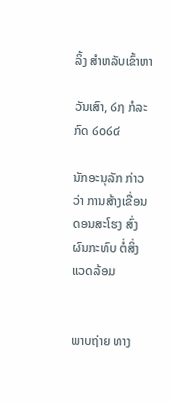ລິ້ງ ສຳຫລັບເຂົ້າຫາ

ວັນເສົາ, ໒໗ ກໍລະກົດ ໒໐໒໔

ນັກອະນຸລັກ ກ່າວວ່າ ການສ້າງເຂື່ອນ ດອນສະໂຮງ ສົ່ງຜົນກະທົບ ຕໍ່ສິ່ງແວດລ້ອມ


ພາບຖ່າຍ ທາງ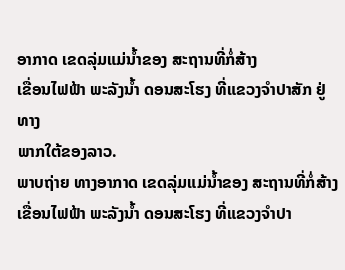ອາກາດ ເຂດລຸ່ມແມ່ນ້ຳຂອງ ສະຖານທີ່ກໍ່ສ້າງ
ເຂື່ອນໄຟຟ້າ ພະລັງນ້ຳ ດອນສະໂຮງ ທີ່ແຂວງຈຳປາສັກ ຢູ່ທາງ
ພາກໃຕ້ຂອງລາວ.
ພາບຖ່າຍ ທາງອາກາດ ເຂດລຸ່ມແມ່ນ້ຳຂອງ ສະຖານທີ່ກໍ່ສ້າງ ເຂື່ອນໄຟຟ້າ ພະລັງນ້ຳ ດອນສະໂຮງ ທີ່ແຂວງຈຳປາ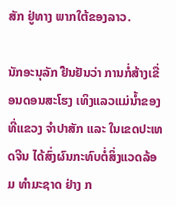ສັກ ຢູ່ທາງ ພາກໃຕ້ຂອງລາວ.

ນັກອະນຸລັກ ຢືນຢັນວ່າ ການກໍ່ສ້າງເຂື່ອນດອນສະໂຮງ ເທິງແລວແມ່ນ້ຳຂອງ ທີ່ແຂວງ ຈຳປາສັກ ແລະ ໃນເຂດປະເທດຈີນ ໄດ້ສົ່ງຜົນກະທົບຕໍ່ສິ່ງແວດລ້ອມ ທຳມະຊາດ ຢ່າງ ກ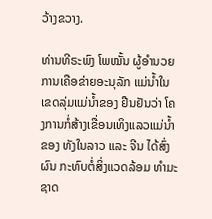ວ້າງຂວາງ.

ທ່ານທີຣະພົງ ໂພໝັ້ນ ຜູ້ອຳນວຍການເຄືອຂ່າຍອະນຸລັກ ແມ່ນ້ຳໃນເຂດລຸ່ມແມ່ນ້ຳຂອງ ຢືນຢັນວ່າ ໂຄງການກໍ່ສ້າງເຂື່ອນເທິງແລວແມ່ນ້ຳຂອງ ທັງໃນລາວ ແລະ ຈີນ ໄດ້ສົ່ງຜົນ ກະທົບຕໍ່ສິ່ງແວດລ້ອມ ທຳມະຊາດ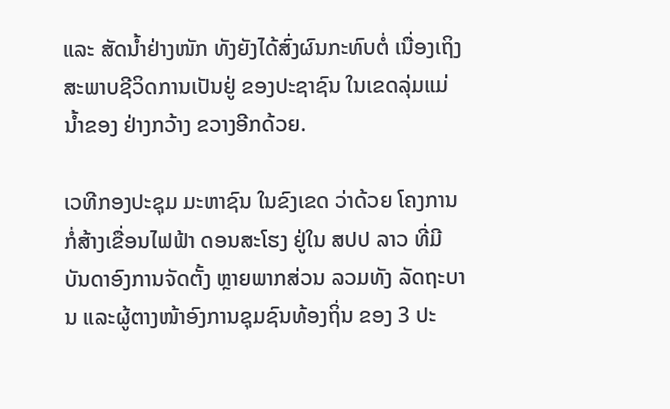ແລະ ສັດນ້ຳຢ່າງໜັກ ທັງຍັງໄດ້ສົ່ງຜົນກະທົບຕໍ່ ເນື່ອງເຖິງສະພາບຊີວິດການເປັນຢູ່ ຂອງປະຊາຊົນ ໃນເຂດລຸ່ມແມ່ນ້ຳຂອງ ຢ່າງກວ້າງ ຂວາງອີກດ້ວຍ.

ເວທີກອງປະຊຸມ ມະຫາຊົນ ໃນຂົງເຂດ ວ່າດ້ວຍ ໂຄງການກໍ່ສ້າງເຂື່ອນໄຟຟ້າ ດອນສະໂຮງ ຢູ່ໃນ ສປປ ລາວ ທີ່ມີບັນດາອົງການຈັດຕັ້ງ ຫຼາຍພາກສ່ວນ ລວມທັງ ລັດຖະບານ ແລະຜູ້ຕາງໜ້າອົງການຊຸມຊົນທ້ອງຖິ່ນ ຂອງ 3 ປະ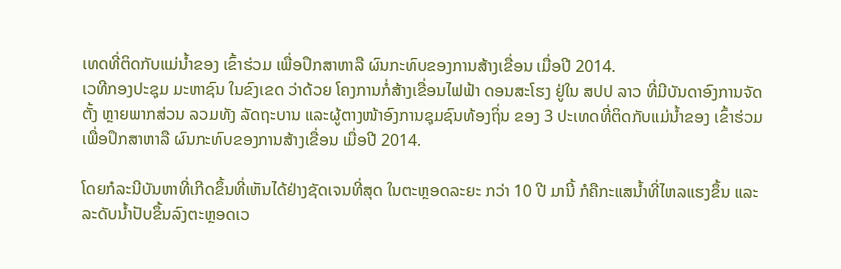ເທດທີ່ຕິດກັບແມ່ນ້ຳຂອງ ເຂົ້າຮ່ວມ ເພື່ອປຶກສາຫາລື ຜົນກະທົບຂອງການສ້າງເຂື່ອນ ເມື່ອປີ 2014.
ເວທີກອງປະຊຸມ ມະຫາຊົນ ໃນຂົງເຂດ ວ່າດ້ວຍ ໂຄງການກໍ່ສ້າງເຂື່ອນໄຟຟ້າ ດອນສະໂຮງ ຢູ່ໃນ ສປປ ລາວ ທີ່ມີບັນດາອົງການຈັດຕັ້ງ ຫຼາຍພາກສ່ວນ ລວມທັງ ລັດຖະບານ ແລະຜູ້ຕາງໜ້າອົງການຊຸມຊົນທ້ອງຖິ່ນ ຂອງ 3 ປະເທດທີ່ຕິດກັບແມ່ນ້ຳຂອງ ເຂົ້າຮ່ວມ ເພື່ອປຶກສາຫາລື ຜົນກະທົບຂອງການສ້າງເຂື່ອນ ເມື່ອປີ 2014.

ໂດຍກໍລະນີບັນຫາທີ່ເກີດຂຶ້ນທີ່ເຫັນໄດ້ຢ່າງຊັດເຈນທີ່ສຸດ ໃນຕະຫຼອດລະຍະ ກວ່າ 10 ປີ ມານີ້ ກໍຄືກະແສນ້ຳທີ່ໄຫລແຮງຂຶ້ນ ແລະ ລະດັບນ້ຳປັບຂຶ້ນລົງຕະຫຼອດເວ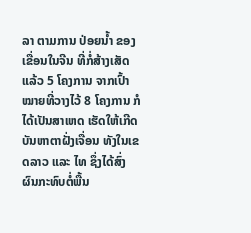ລາ ຕາມການ ປ່ອຍນ້ຳ ຂອງເຂື່ອນໃນຈີນ ທີ່ກໍ່ສ້າງເສັດແລ້ວ 5 ໂຄງການ ຈາກເປົ້າໝາຍທີ່ວາງໄວ້ 8 ໂຄງການ ກໍໄດ້ເປັນສາເຫດ ເຮັດໃຫ້ເກີດບັນຫາຕາຝັ່ງເຈື່ອນ ທັງໃນເຂດລາວ ແລະ ໄທ ຊຶ່ງໄດ້ສົ່ງຜົນກະທົບຕໍ່ພື້ນ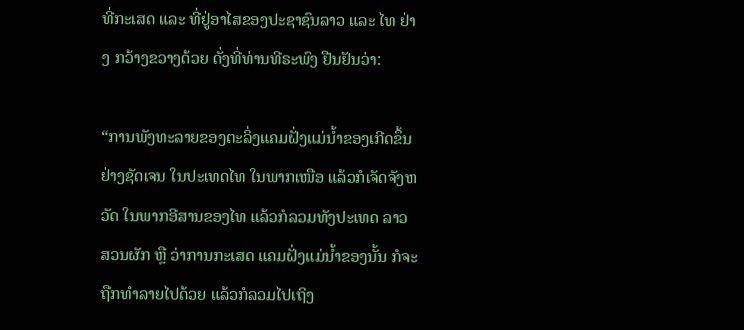ທີ່ກະເສດ ແລະ ທີ່ຢູ່ອາໄສຂອງປະຊາຊົນລາວ ແລະ ໄທ ຢ່າງ ກວ້າງຂວາງດ້ວຍ ດັ່ງທີ່ທ່ານທີຣະພົງ ຢືນຢັນວ່າ:

“ການພັງທະລາຍຂອງຕະລິ່ງແຄມຝັ່ງແມ່ນ້ຳຂອງເກີດຂຶ້ນຢ່າງຊັດເຈນ ໃນປະເທດໄທ ໃນພາກເໜືອ ແລ້ວກໍເຈັດຈັງຫວັດ ໃນພາກອີສານຂອງໄທ ແລ້ວກໍລວມທັງປະເທດ ລາວ ສວນຜັກ ຫຼື ວ່າການກະເສດ ແຄມຝັ່ງແມ່ນ້ຳຂອງນັ້ນ ກໍຈະຖືກທຳລາຍໄປດ້ວຍ ແລ້ວກໍລວມໄປເຖິງ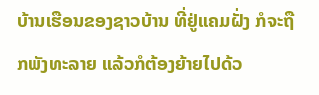ບ້ານເຮືອນຂອງຊາວບ້ານ ທີ່ຢູ່ແຄມຝັ່ງ ກໍຈະຖືກພັງທະລາຍ ແລ້ວກໍຕ້ອງຍ້າຍໄປດ້ວ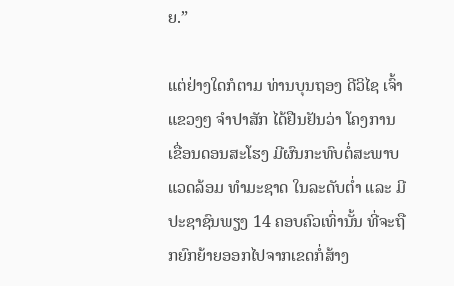ຍ.”

ແຕ່ຢ່າງໃດກໍຕາມ ທ່ານບຸນຖອງ ດີວິໄຊ ເຈົ້າແຂວງໆ ຈຳປາສັກ ໄດ້ຢືນຢັນວ່າ ໂຄງການ ເຂື່ອນດອນສະໂຮງ ມີຜົນກະທົບຕໍ່ສະພາບແວດລ້ອມ ທຳມະຊາດ ໃນລະດັບຕ່ຳ ແລະ ມີປະຊາຊົນພຽງ 14 ຄອບຄົວເທົ່ານັ້ນ ທີ່ຈະຖືກຍົກຍ້າຍອອກໄປຈາກເຂດກໍ່ສ້າງ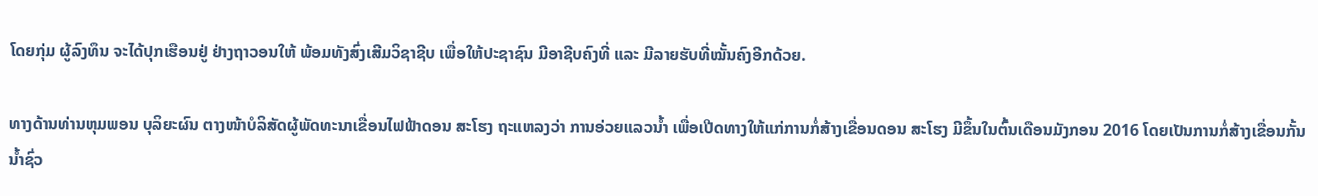ໂດຍກຸ່ມ ຜູ້ລົງທຶນ ຈະໄດ້ປຸກເຮືອນຢູ່ ຢ່າງຖາວອນໃຫ້ ພ້ອມທັງສົ່ງເສີມວິຊາຊີບ ເພື່ອໃຫ້ປະຊາຊົນ ມີອາຊີບຄົງທີ່ ແລະ ມີລາຍຮັບທີ່ໝັ້ນຄົງອີກດ້ວຍ.

ທາງດ້ານທ່ານຫຸມພອນ ບຸລິຍະຜົນ ຕາງໜ້າບໍລິສັດຜູ້ພັດທະນາເຂື່ອນໄຟຟ້າດອນ ສະໂຮງ ຖະແຫລງວ່າ ການອ່ວຍແລວນ້ຳ ເພື່ອເປີດທາງໃຫ້ແກ່ການກໍ່ສ້າງເຂື່ອນດອນ ສະໂຮງ ມີຂຶ້ນໃນຕົ້ນເດືອນມັງກອນ 2016 ໂດຍເປັນການກໍ່ສ້າງເຂື່ອນກັ້ນນ້ຳຊົ່ວ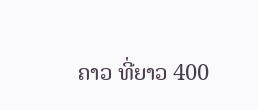ຄາວ ທີ່ຍາວ 400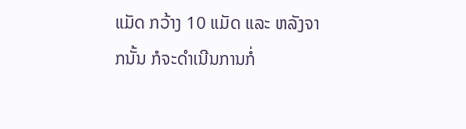ແມັດ ກວ້າງ 10 ແມັດ ແລະ ຫລັງຈາກນັ້ນ ກໍຈະດຳເນີນການກໍ່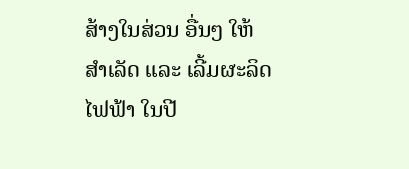ສ້າງໃນສ່ວນ ອື່ນໆ ໃຫ້ສຳເລັດ ແລະ ເລີ້ມຜະລິດໄຟຟ້າ ໃນປີ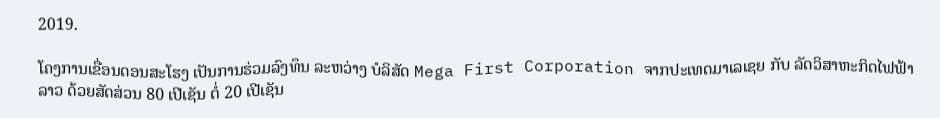2019.

ໂຄງການເຂື່ອນດອນສະໂຮງ ເປັນການຮ່ວມລົງທຶນ ລະຫວ່າງ ບໍລິສັດ Mega First Corporation ຈາກປະເທດມາເລເຊຍ ກັບ ລັດວິສາຫະກິດໄຟຟ້າລາວ ດ້ວຍສັດສ່ວນ 80 ເປີເຊັນ ຕໍ່ 20 ເປີເຊັນ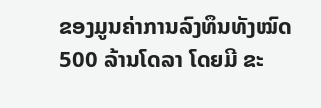ຂອງມູນຄ່າການລົງທຶນທັງໝົດ 500 ລ້ານໂດລາ ໂດຍມີ ຂະ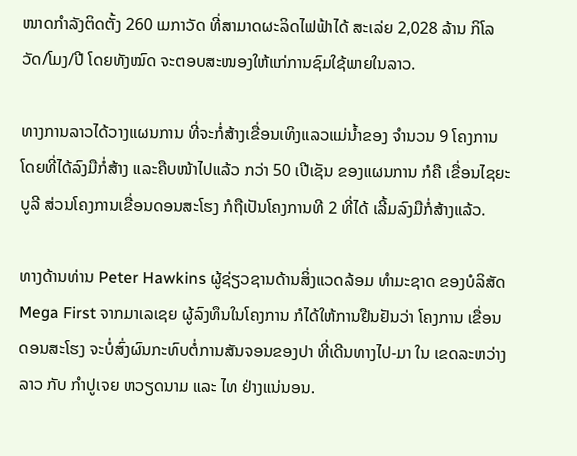ໜາດກຳລັງຕິດຕັ້ງ 260 ເມກາວັດ ທີ່ສາມາດຜະລິດໄຟຟ້າໄດ້ ສະເລ່ຍ 2,028 ລ້ານ ກິໂລວັດ/ໂມງ/ປີ ໂດຍທັງໝົດ ຈະຕອບສະໜອງໃຫ້ແກ່ການຊົມໃຊ້ພາຍໃນລາວ.

ທາງການລາວໄດ້ວາງແຜນການ ທີ່ຈະກໍ່ສ້າງເຂື່ອນເທິງແລວແມ່ນ້ຳຂອງ ຈຳນວນ 9 ໂຄງການ ໂດຍທີ່ໄດ້ລົງມືກໍ່ສ້າງ ແລະຄືບໜ້າໄປແລ້ວ ກວ່າ 50 ເປີເຊັນ ຂອງແຜນການ ກໍຄື ເຂື່ອນໄຊຍະບູລີ ສ່ວນໂຄງການເຂື່ອນດອນສະໂຮງ ກໍຖືເປັນໂຄງການທີ 2 ທີ່ໄດ້ ເລີ້ມລົງມືກໍ່ສ້າງແລ້ວ.

ທາງດ້ານທ່ານ Peter Hawkins ຜູ້ຊ່ຽວຊານດ້ານສິ່ງແວດລ້ອມ ທຳມະຊາດ ຂອງບໍລິສັດ Mega First ຈາກມາເລເຊຍ ຜູ້ລົງທຶນໃນໂຄງການ ກໍໄດ້ໃຫ້ການຢືນຢັນວ່າ ໂຄງການ ເຂື່ອນດອນສະໂຮງ ຈະບໍ່ສົ່ງຜົນກະທົບຕໍ່ການສັນຈອນຂອງປາ ທີ່ເດີນທາງໄປ-ມາ ໃນ ເຂດລະຫວ່າງລາວ ກັບ ກຳປູເຈຍ ຫວຽດນາມ ແລະ ໄທ ຢ່າງແນ່ນອນ.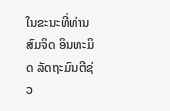ໃນຂະນະທີ່ທ່ານສົມຈິດ ອິນທະມິດ ລັດຖະມົນຕີຊ່ວ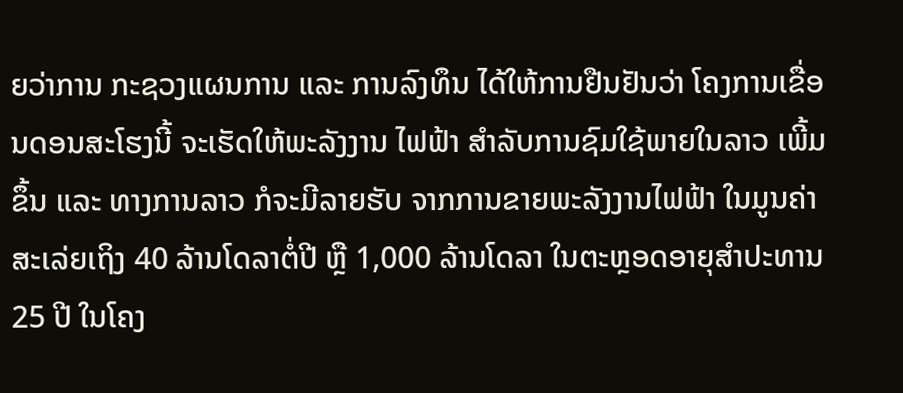ຍວ່າການ ກະຊວງແຜນການ ແລະ ການລົງທຶນ ໄດ້ໃຫ້ການຢືນຢັນວ່າ ໂຄງການເຂື່ອນດອນສະໂຮງນີ້ ຈະເຮັດໃຫ້ພະລັງງານ ໄຟຟ້າ ສຳລັບການຊົມໃຊ້ພາຍໃນລາວ ເພີ້ມຂຶ້ນ ແລະ ທາງການລາວ ກໍຈະມີລາຍຮັບ ຈາກການຂາຍພະລັງງານໄຟຟ້າ ໃນມູນຄ່າ ສະເລ່ຍເຖິງ 40 ລ້ານໂດລາຕໍ່ປີ ຫຼື 1,000 ລ້ານໂດລາ ໃນຕະຫຼອດອາຍຸສຳປະທານ 25 ປີ ໃນໂຄງ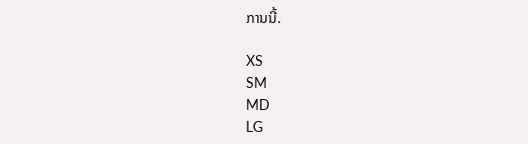ການນີ້.

XS
SM
MD
LG